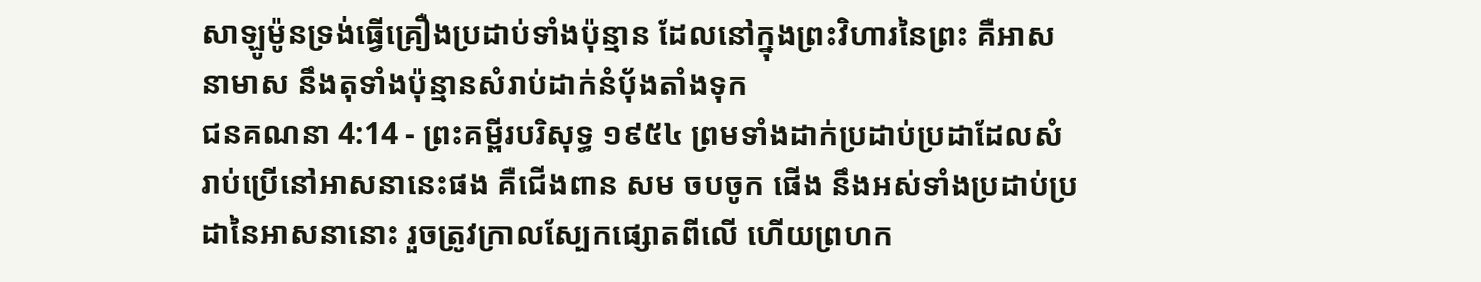សាឡូម៉ូនទ្រង់ធ្វើគ្រឿងប្រដាប់ទាំងប៉ុន្មាន ដែលនៅក្នុងព្រះវិហារនៃព្រះ គឺអាសនាមាស នឹងតុទាំងប៉ុន្មានសំរាប់ដាក់នំបុ័ងតាំងទុក
ជនគណនា 4:14 - ព្រះគម្ពីរបរិសុទ្ធ ១៩៥៤ ព្រមទាំងដាក់ប្រដាប់ប្រដាដែលសំរាប់ប្រើនៅអាសនានេះផង គឺជើងពាន សម ចបចូក ផើង នឹងអស់ទាំងប្រដាប់ប្រដានៃអាសនានោះ រួចត្រូវក្រាលស្បែកផ្សោតពីលើ ហើយព្រហក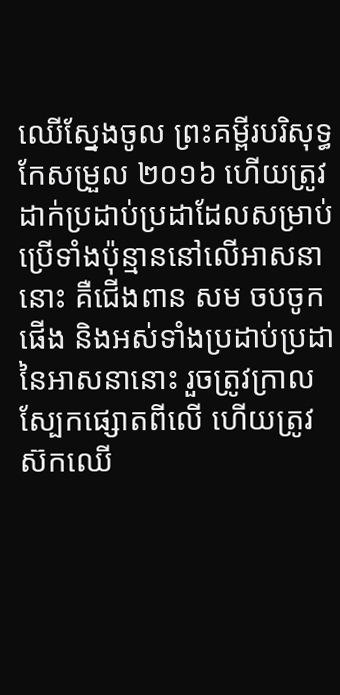ឈើស្នែងចូល ព្រះគម្ពីរបរិសុទ្ធកែសម្រួល ២០១៦ ហើយត្រូវដាក់ប្រដាប់ប្រដាដែលសម្រាប់ប្រើទាំងប៉ុន្មាននៅលើអាសនានោះ គឺជើងពាន សម ចបចូក ផើង និងអស់ទាំងប្រដាប់ប្រដានៃអាសនានោះ រួចត្រូវក្រាលស្បែកផ្សោតពីលើ ហើយត្រូវស៊កឈើ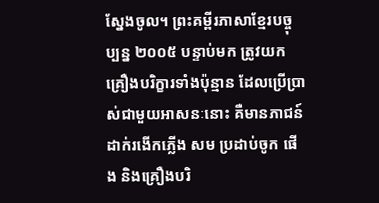ស្នែងចូល។ ព្រះគម្ពីរភាសាខ្មែរបច្ចុប្បន្ន ២០០៥ បន្ទាប់មក ត្រូវយកគ្រឿងបរិក្ខារទាំងប៉ុន្មាន ដែលប្រើប្រាស់ជាមួយអាសនៈនោះ គឺមានភាជន៍ដាក់រងើកភ្លើង សម ប្រដាប់ចូក ផើង និងគ្រឿងបរិ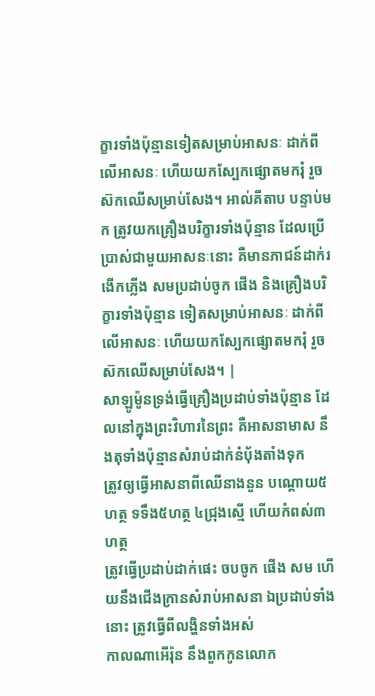ក្ខារទាំងប៉ុន្មានទៀតសម្រាប់អាសនៈ ដាក់ពីលើអាសនៈ ហើយយកស្បែកផ្សោតមករុំ រួចស៊កឈើសម្រាប់សែង។ អាល់គីតាប បន្ទាប់មក ត្រូវយកគ្រឿងបរិក្ខារទាំងប៉ុន្មាន ដែលប្រើប្រាស់ជាមួយអាសនៈនោះ គឺមានភាជន៍ដាក់រងើកភ្លើង សមប្រដាប់ចូក ផើង និងគ្រឿងបរិក្ខារទាំងប៉ុន្មាន ទៀតសម្រាប់អាសនៈ ដាក់ពីលើអាសនៈ ហើយយកស្បែកផ្សោតមករុំ រួចស៊កឈើសម្រាប់សែង។ |
សាឡូម៉ូនទ្រង់ធ្វើគ្រឿងប្រដាប់ទាំងប៉ុន្មាន ដែលនៅក្នុងព្រះវិហារនៃព្រះ គឺអាសនាមាស នឹងតុទាំងប៉ុន្មានសំរាប់ដាក់នំបុ័ងតាំងទុក
ត្រូវឲ្យធ្វើអាសនាពីឈើនាងនួន បណ្តោយ៥ហត្ថ ទទឹង៥ហត្ថ ៤ជ្រុងស្មើ ហើយកំពស់៣ហត្ថ
ត្រូវធ្វើប្រដាប់ដាក់ផេះ ចបចូក ផើង សម ហើយនឹងជើងក្រានសំរាប់អាសនា ឯប្រដាប់ទាំងនោះ ត្រូវធ្វើពីលង្ហិនទាំងអស់
កាលណាអើរ៉ុន នឹងពួកកូនលោក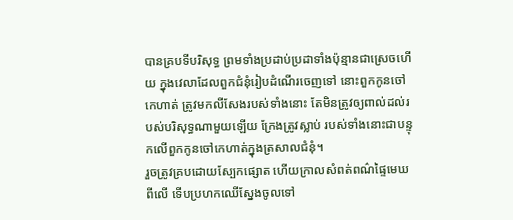បានគ្របទីបរិសុទ្ធ ព្រមទាំងប្រដាប់ប្រដាទាំងប៉ុន្មានជាស្រេចហើយ ក្នុងវេលាដែលពួកជំនុំរៀបដំណើរចេញទៅ នោះពួកកូនចៅកេហាត់ ត្រូវមកលីសែងរបស់ទាំងនោះ តែមិនត្រូវឲ្យពាល់ដល់របស់បរិសុទ្ធណាមួយឡើយ ក្រែងត្រូវស្លាប់ របស់ទាំងនោះជាបន្ទុកលើពួកកូនចៅកេហាត់ក្នុងត្រសាលជំនុំ។
រួចត្រូវគ្របដោយស្បែកផ្សោត ហើយក្រាលសំពត់ពណ៌ផ្ទៃមេឃពីលើ ទើបប្រហកឈើស្នែងចូលទៅ